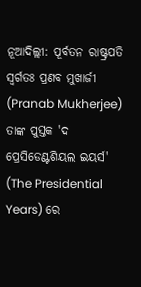ନୂଆଦିଲ୍ଲୀ: ପୂର୍ବତନ ରାଷ୍ଟ୍ରପତି ସ୍ୱର୍ଗତଃ ପ୍ରଣବ ମୁଖାର୍ଜୀ (Pranab Mukherjee) ତାଙ୍କ ପୁସ୍ତକ 'ଦ ପ୍ରେସିଡେଣ୍ଟଶିୟଲ ଇୟର୍ସ' (The Presidential Years) ରେ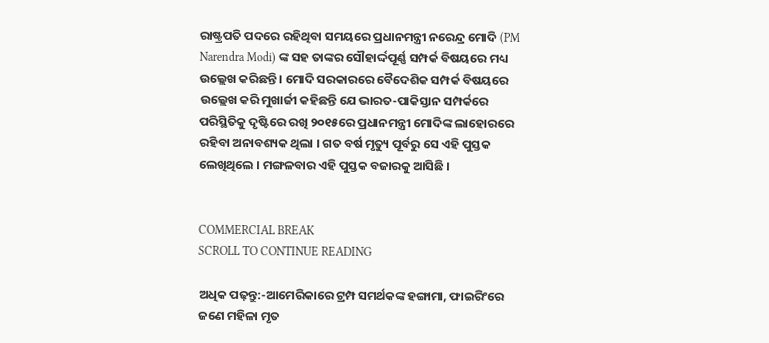ରାଷ୍ଟ୍ରପତି ପଦରେ ରହିଥିବା ସମୟରେ ପ୍ରଧାନମନ୍ତ୍ରୀ ନରେନ୍ଦ୍ର ମୋଦି (PM Narendra Modi) ଙ୍କ ସହ ତାଙ୍କର ସୌହାର୍ଦ୍ଦପୂର୍ଣ୍ଣ ସମ୍ପର୍କ ବିଷୟରେ ମଧ୍ୟ ଉଲ୍ଲେଖ କରିଛନ୍ତି । ମୋଦି ସରକାରରେ ବୈଦେଶିକ ସମ୍ପର୍କ ବିଷୟରେ ଉଲ୍ଲେଖ କରି ମୁଖାର୍ଜୀ କହିଛନ୍ତି ଯେ ଭାରତ-ପାକିସ୍ତାନ ସମ୍ପର୍କରେ ପରିସ୍ଥିତିକୁ ଦୃଷ୍ଟିରେ ରଖି ୨୦୧୫ରେ ପ୍ରଧାନମନ୍ତ୍ରୀ ମୋଦିଙ୍କ ଲାହୋରରେ ରହିବା ଅନାବଶ୍ୟକ ଥିଲା । ଗତ ବର୍ଷ ମୃତ୍ୟୁ ପୂର୍ବରୁ ସେ ଏହି ପୁସ୍ତକ ଲେଖିଥିଲେ । ମଙ୍ଗଳବାର ଏହି ପୁସ୍ତକ ବଜାରକୁ ଆସିଛି ।


COMMERCIAL BREAK
SCROLL TO CONTINUE READING

ଅଧିକ ପଢ଼ନ୍ତୁ:-ଆମେରିକାରେ ଟ୍ରମ୍ପ ସମର୍ଥକଙ୍କ ହଙ୍ଗାମା, ଫାଇରିଂରେ ଜଣେ ମହିଳା ମୃତ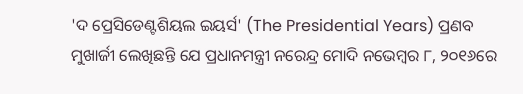'ଦ ପ୍ରେସିଡେଣ୍ଟଶିୟଲ ଇୟର୍ସ' (The Presidential Years) ପ୍ରଣବ ମୁଖାର୍ଜୀ ଲେଖିଛନ୍ତି ଯେ ପ୍ରଧାନମନ୍ତ୍ରୀ ନରେନ୍ଦ୍ର ମୋଦି ନଭେମ୍ବର ୮, ୨୦୧୬ରେ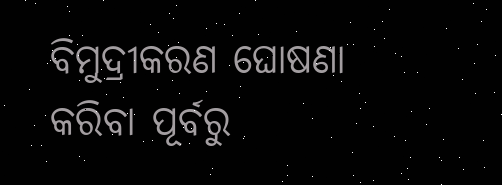ବିମୁଦ୍ରୀକରଣ ଘୋଷଣା କରିବା ପୂର୍ବରୁ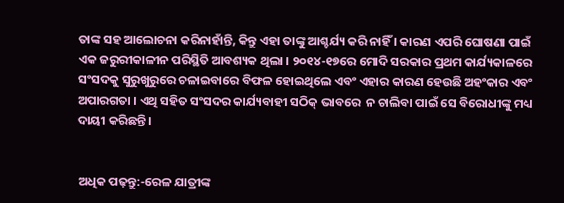ତାଙ୍କ ସହ ଆଲୋଚନା କରିନାହାଁନ୍ତି, କିନ୍ତୁ ଏହା ତାଙ୍କୁ ଆଶ୍ଚର୍ଯ୍ୟ କରି ନାହିଁ । କାରଣ ଏପରି ଘୋଷଣା ପାଇଁ ଏକ ଜରୁରୀକାଳୀନ ପରିସ୍ଥିତି ଆବଶ୍ୟକ ଥିଲା । ୨୦୧୪-୧୭ରେ ମୋଦି ସରକାର ପ୍ରଥମ କାର୍ଯ୍ୟକାଳରେ ସଂସଦକୁ ସୁରୁଖୁରୁରେ ଚଳାଇବାରେ ବିଫଳ ହୋଇଥିଲେ ଏବଂ ଏହାର କାରଣ ହେଉଛି ଅହଂକାର ଏବଂ ଅପାରଗତା । ଏଥି ସହିତ ସଂସଦର କାର୍ଯ୍ୟବାହୀ ସଠିକ୍ ଭାବରେ  ନ ଚାଲିବା ପାଇଁ ସେ ବିରୋଧୀଙ୍କୁ ମଧ୍ୟ ଦାୟୀ କରିଛନ୍ତି ।


ଅଧିକ ପଢ଼ନ୍ତୁ:-ରେଳ ଯାତ୍ରୀଙ୍କ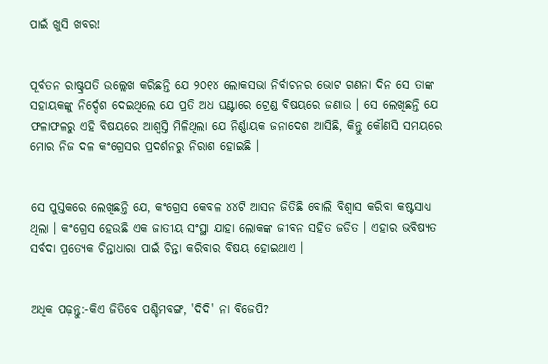ପାଇଁ ଖୁସି ଖବର!


ପୂର୍ବତନ ରାଷ୍ଟ୍ରପତି ଉଲ୍ଲେଖ କରିଛନ୍ତି ଯେ ୨୦୧୪ ଲୋକସଭା ନିର୍ବାଚନର ଭୋଟ ଗଣନା ଦିନ ସେ ତାଙ୍କ ସହାୟକଙ୍କୁ ନିର୍ଦ୍ଦେଶ ଦେଇଥିଲେ ଯେ ପ୍ରତି ଅଧ ଘଣ୍ଟାରେ ଟ୍ରେଣ୍ଡ ବିଷୟରେ ଜଣାଉ । ସେ ଲେଖିଛନ୍ତି ଯେ ଫଳାଫଳରୁ ଏହି ବିଷୟରେ ଆଶ୍ୱସ୍ତି ମିଳିଥିଲା ଯେ ନିର୍ଣ୍ଣାୟକ ଜନାଦେଶ ଆସିଛି, କିନ୍ତୁ କୌଣସି ସମୟରେ ମୋର ନିଜ ଦଳ କଂଗ୍ରେସର ପ୍ରଦର୍ଶନରୁ ନିରାଶ ହୋଇଛି ।


ସେ ପୁସ୍ତକରେ ଲେଖିଛନ୍ତି ଯେ, କଂଗ୍ରେସ କେବଳ ୪୪ଟି ଆସନ ଜିତିଛି ବୋଲି ବିଶ୍ୱାସ କରିବା କଷ୍ଟସାଧ୍ୟ ଥିଲା । କଂଗ୍ରେସ ହେଉଛି ଏକ ଜାତୀୟ ସଂସ୍ଥା ଯାହା ଲୋକଙ୍କ ଜୀବନ ସହିତ ଜଡିତ । ଏହାର ଭବିଷ୍ୟତ ସର୍ବଦା ପ୍ରତ୍ୟେକ ଚିନ୍ତାଧାରା ପାଇଁ ଚିନ୍ତା କରିବାର ବିଷୟ ହୋଇଥାଏ ।


ଅଧିକ ପଢ଼ନ୍ତୁ:-କିଏ ଜିତିବେ ପଶ୍ଚିମବଙ୍ଗ, 'ଦିଦି' ନା ବିଜେପି?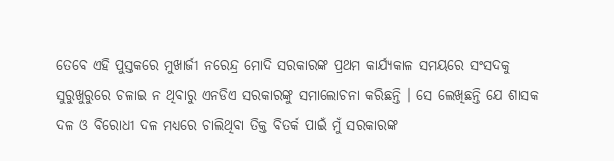ତେବେ ଏହି ପୁସ୍ତକରେ ମୁଖାର୍ଜୀ ନରେନ୍ଦ୍ର ମୋଦି ସରକାରଙ୍କ ପ୍ରଥମ କାର୍ଯ୍ୟକାଳ ସମୟରେ ସଂସଦକୁ ସୁରୁଖୁରୁରେ ଚଳାଇ ନ ଥିବାରୁ ଏନଡିଏ ସରକାରଙ୍କୁ ସମାଲୋଚନା କରିଛନ୍ତି । ସେ ଲେଖିଛନ୍ତି ଯେ ଶାସକ ଦଳ ଓ ବିରୋଧୀ ଦଳ ମଧ୍ୟରେ ଚାଲିଥିବା ତିକ୍ତ ବିତର୍କ ପାଇଁ ମୁଁ ସରକାରଙ୍କ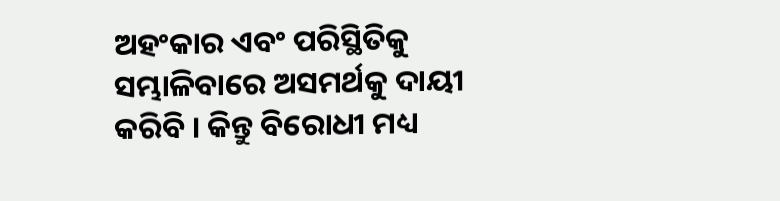ଅହଂକାର ଏବଂ ପରିସ୍ଥିତିକୁ ସମ୍ଭାଳିବାରେ ଅସମର୍ଥକୁ ଦାୟୀ କରିବି । କିନ୍ତୁ ବିରୋଧୀ ମଧ୍ୟ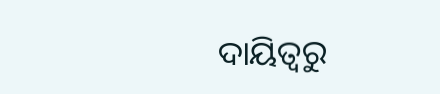ଦାୟିତ୍ୱରୁ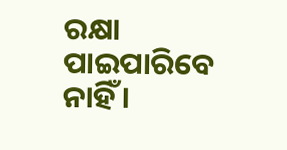ରକ୍ଷା ପାଇପାରିବେ ନାହିଁ ।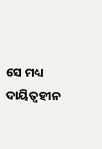ସେ ମଧ୍ୟ ଦାୟିତ୍ୱହୀନ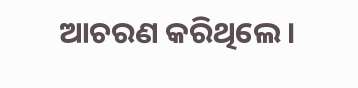ଆଚରଣ କରିଥିଲେ ।